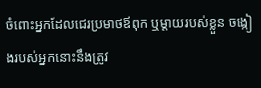ចំពោះអ្នកដែលជេរប្រមាថឪពុក ឬម្ដាយរបស់ខ្លួន ចង្កៀងរបស់អ្នកនោះនឹងត្រូវ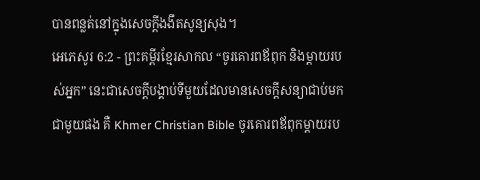បានពន្លត់នៅក្នុងសេចក្ដីងងឹតសូន្យសុង។
អេភេសូរ 6:2 - ព្រះគម្ពីរខ្មែរសាកល “ចូរគោរពឪពុក និងម្ដាយរបស់អ្នក” នេះជាសេចក្ដីបង្គាប់ទីមួយដែលមានសេចក្ដីសន្យាជាប់មកជាមួយផង គឺ Khmer Christian Bible ចូរគោរពឪពុកម្ដាយរប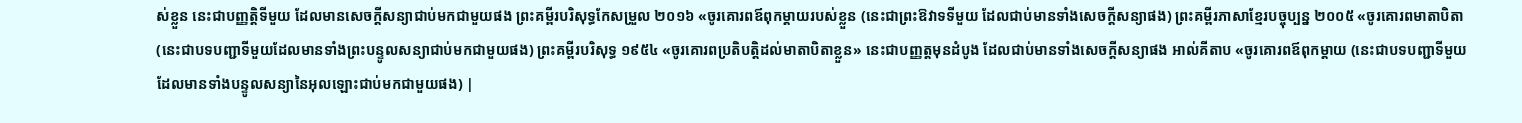ស់ខ្លួន នេះជាបញ្ញត្ដិទីមួយ ដែលមានសេចក្ដីសន្យាជាប់មកជាមួយផង ព្រះគម្ពីរបរិសុទ្ធកែសម្រួល ២០១៦ «ចូរគោរពឪពុកម្ដាយរបស់ខ្លួន (នេះជាព្រះឱវាទទីមួយ ដែលជាប់មានទាំងសេចក្តីសន្យាផង) ព្រះគម្ពីរភាសាខ្មែរបច្ចុប្បន្ន ២០០៥ «ចូរគោរពមាតាបិតា(នេះជាបទបញ្ជាទីមួយដែលមានទាំងព្រះបន្ទូលសន្យាជាប់មកជាមួយផង) ព្រះគម្ពីរបរិសុទ្ធ ១៩៥៤ «ចូរគោរពប្រតិបត្តិដល់មាតាបិតាខ្លួន» នេះជាបញ្ញត្តមុនដំបូង ដែលជាប់មានទាំងសេចក្ដីសន្យាផង អាល់គីតាប «ចូរគោរពឪពុកម្តាយ (នេះជាបទបញ្ជាទីមួយ ដែលមានទាំងបន្ទូលសន្យានៃអុលឡោះជាប់មកជាមួយផង) |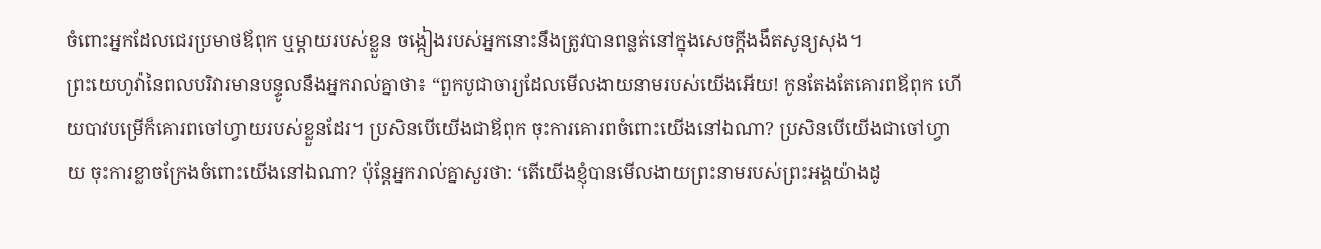ចំពោះអ្នកដែលជេរប្រមាថឪពុក ឬម្ដាយរបស់ខ្លួន ចង្កៀងរបស់អ្នកនោះនឹងត្រូវបានពន្លត់នៅក្នុងសេចក្ដីងងឹតសូន្យសុង។
ព្រះយេហូវ៉ានៃពលបរិវារមានបន្ទូលនឹងអ្នករាល់គ្នាថា៖ “ពួកបូជាចារ្យដែលមើលងាយនាមរបស់យើងអើយ! កូនតែងតែគោរពឪពុក ហើយបាវបម្រើក៏គោរពចៅហ្វាយរបស់ខ្លួនដែរ។ ប្រសិនបើយើងជាឪពុក ចុះការគោរពចំពោះយើងនៅឯណា? ប្រសិនបើយើងជាចៅហ្វាយ ចុះការខ្លាចក្រែងចំពោះយើងនៅឯណា? ប៉ុន្តែអ្នករាល់គ្នាសួរថា: ‘តើយើងខ្ញុំបានមើលងាយព្រះនាមរបស់ព្រះអង្គយ៉ាងដូ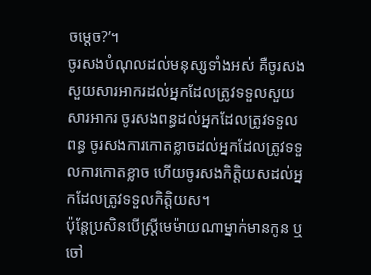ចម្ដេច?’។
ចូរសងបំណុលដល់មនុស្សទាំងអស់ គឺចូរសងសួយសារអាករដល់អ្នកដែលត្រូវទទួលសួយសារអាករ ចូរសងពន្ធដល់អ្នកដែលត្រូវទទួលពន្ធ ចូរសងការកោតខ្លាចដល់អ្នកដែលត្រូវទទួលការកោតខ្លាច ហើយចូរសងកិត្តិយសដល់អ្នកដែលត្រូវទទួលកិត្តិយស។
ប៉ុន្តែប្រសិនបើស្ត្រីមេម៉ាយណាម្នាក់មានកូន ឬចៅ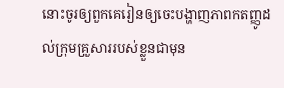នោះចូរឲ្យពួកគេរៀនឲ្យចេះបង្ហាញភាពកតញ្ញូដល់ក្រុមគ្រួសាររបស់ខ្លួនជាមុន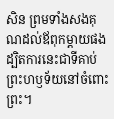សិន ព្រមទាំងសងគុណដល់ឪពុកម្ដាយផង ដ្បិតការនេះជាទីគាប់ព្រះហឫទ័យនៅចំពោះព្រះ។